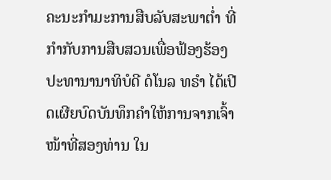ຄະນະກຳມະການສືບລັບສະພາຕ່ຳ ທີ່ກຳກັບການສືບສວນເພື່ອຟ້ອງຮ້ອງປະທານານາທິບໍດີ ດໍໂນລ ທຣຳ ໄດ້ເປີດເຜີຍບົດບັນທຶກຄຳໃຫ້ການຈາກເຈົ້າໜ້າທີ່ສອງທ່ານ ໃນ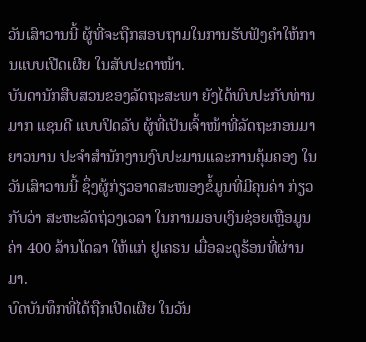ວັນເສົາວານນີ້ ຜູ້ທີ່ຈະຖືກສອບຖາມໃນການຮັບຟັງຄຳໃຫ້ການແບບເປີດເຜີຍ ໃນສັບປະດາໜ້າ.
ບັນດານັກສືບສວນຂອງລັດຖະສະພາ ຍັງໄດ້ພົບປະກັບທ່ານມາກ ແຊນດີ ແບບປິດລັບ ຜູ້ທີ່ເປັນເຈົ້າໜ້າທີ່ລັດຖະກອນມາຍາວນານ ປະຈຳສຳນັກງານງົບປະມານແລະການຄຸ້ມຄອງ ໃນວັນເສົາວານນີ້ ຊຶ່ງຜູ້ກ່ຽວອາດສະໜອງຂໍ້ມູນທີ່ມີຄຸນຄ່າ ກ່ຽວກັບວ່າ ສະຫະລັດຖ່ວງເວລາ ໃນການມອບເງິນຊ່ອຍເຫຼືອມູນຄ່າ 400 ລ້ານໂດລາ ໃຫ້ແກ່ ຢູເຄຣນ ເມື່ອລະດູຮ້ອນທີ່ຜ່ານມາ.
ບົດບັນທຶກທີ່ໄດ້ຖືກເປີດເຜີຍ ໃນວັນ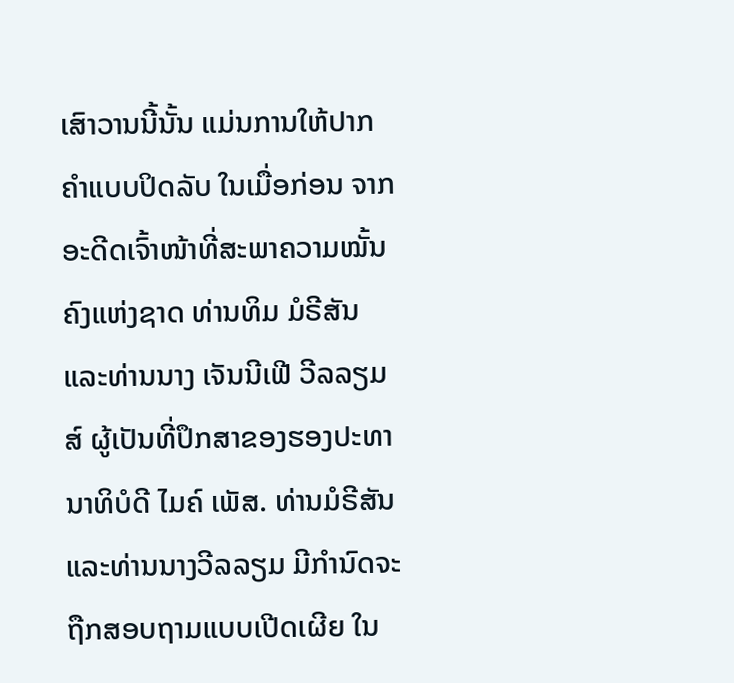ເສົາວານນີ້ນັ້ນ ແມ່ນການໃຫ້ປາກຄຳແບບປິດລັບ ໃນເມື່ອກ່ອນ ຈາກອະດີດເຈົ້າໜ້າທີ່ສະພາຄວາມໝັ້ນຄົງແຫ່ງຊາດ ທ່ານທິມ ມໍຣີສັນ ແລະທ່ານນາງ ເຈັນນີເຟີ ວີລລຽມສ໌ ຜູ້ເປັນທີ່ປຶກສາຂອງຮອງປະທານາທິບໍດີ ໄມຄ໌ ເພັສ. ທ່ານມໍຣີສັນ ແລະທ່ານນາງວີລລຽມ ມີກຳນົດຈະຖືກສອບຖາມແບບເປີດເຜີຍ ໃນ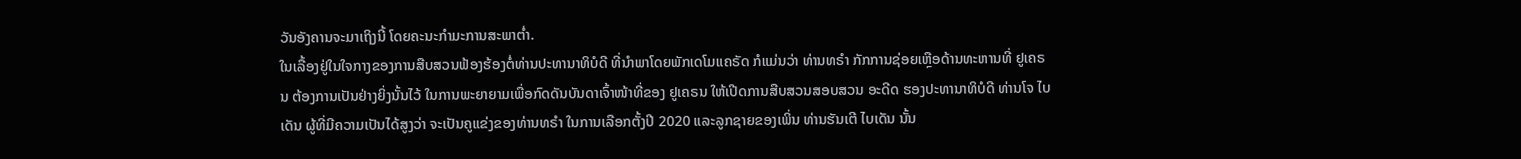ວັນອັງຄານຈະມາເຖິງນີ້ ໂດຍຄະນະກຳມະການສະພາຕ່ຳ.
ໃນເລື້ອງຢູ່ໃນໃຈກາງຂອງການສືບສວນຟ້ອງຮ້ອງຕໍ່ທ່ານປະທານາທິບໍດີ ທີ່ນຳພາໂດຍພັກເດໂມແຄຣັດ ກໍແມ່ນວ່າ ທ່ານທຣຳ ກັກການຊ່ອຍເຫຼືອດ້ານທະຫານທີ່ ຢູເຄຣນ ຕ້ອງການເປັນຢ່າງຍິ່ງນັ້ນໄວ້ ໃນການພະຍາຍາມເພື່ອກົດດັນບັນດາເຈົ້າໜ້າທີ່ຂອງ ຢູເຄຣນ ໃຫ້ເປີດການສືບສວນສອບສວນ ອະດີດ ຮອງປະທານາທິບໍດີ ທ່ານໂຈ ໄບເດັນ ຜູ້ທີ່ມີຄວາມເປັນໄດ້ສູງວ່າ ຈະເປັນຄູແຂ່ງຂອງທ່ານທຣຳ ໃນການເລືອກຕັ້ງປີ 2020 ແລະລູກຊາຍຂອງເພິ່ນ ທ່ານຮັນເຕີ ໄບເດັນ ນັ້ນ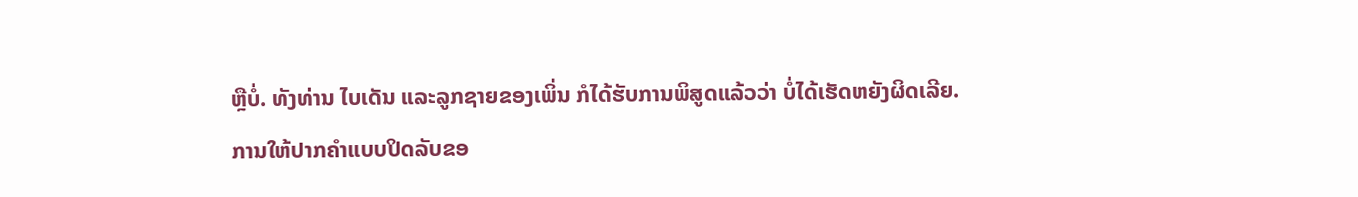ຫຼືບໍ່. ທັງທ່ານ ໄບເດັນ ແລະລູກຊາຍຂອງເພິ່ນ ກໍໄດ້ຮັບການພິສູດແລ້ວວ່າ ບໍ່ໄດ້ເຮັດຫຍັງຜິດເລີຍ.
ການໃຫ້ປາກຄຳແບບປິດລັບຂອ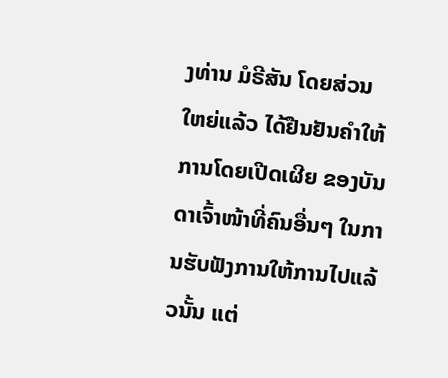ງທ່ານ ມໍຣີສັນ ໂດຍສ່ວນໃຫຍ່ແລ້ວ ໄດ້ຢືນຢັນຄຳໃຫ້ການໂດຍເປີດເຜີຍ ຂອງບັນດາເຈົ້າໜ້າທີ່ຄົນອື່ນໆ ໃນການຮັບຟັງການໃຫ້ການໄປແລ້ວນັ້ນ ແຕ່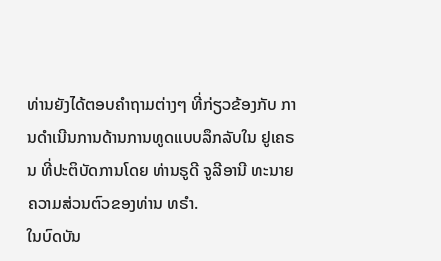ທ່ານຍັງໄດ້ຕອບຄຳຖາມຕ່າງໆ ທີ່ກ່ຽວຂ້ອງກັບ ການດຳເນີນການດ້ານການທູດແບບລຶກລັບໃນ ຢູເຄຣນ ທີ່ປະຕິບັດການໂດຍ ທ່ານຣູດີ ຈູລີອານີ ທະນາຍຄວາມສ່ວນຕົວຂອງທ່ານ ທຣຳ.
ໃນບົດບັນ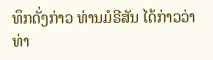ທຶກດັ່ງກ່າວ ທ່ານມໍຣີສັນ ໄດ້ກ່າວວ່າ ທ່າ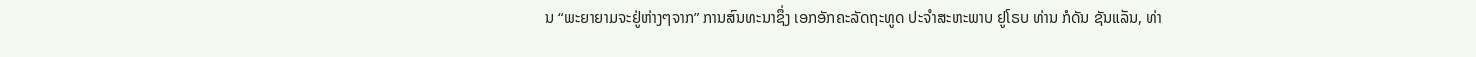ນ “ພະຍາຍາມຈະຢູ່ຫ່າງໆຈາກ” ການສົນທະນາຊຶ່ງ ເອກອັກຄະລັດຖະທູດ ປະຈຳສະຫະພາບ ຢູໂຣບ ທ່ານ ກໍດັນ ຊັນແລັນ, ທ່າ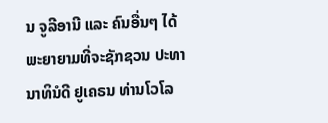ນ ຈູລີອານີ ແລະ ຄົນອື່ນໆ ໄດ້ພະຍາຍາມທີ່ຈະຊັກຊວນ ປະທານາທິນໍດີ ຢູເຄຣນ ທ່ານໂວໂລ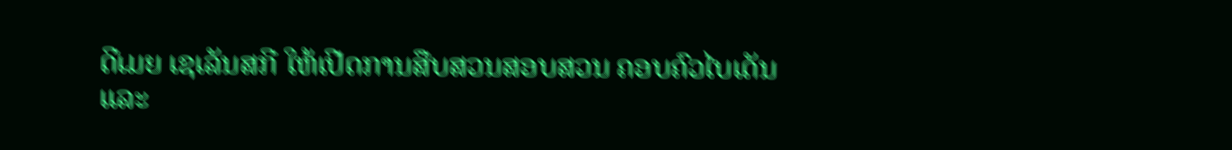ດີເມຍ ເຊເລັນສກີ ໃຫ້ເປີດການສືບສວນສອບສວນ ຄອບຄົວໄບເດັນ ແລະ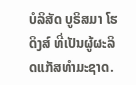ບໍລິສັດ ບູຣິສມາ ໂຮດິງສ໌ ທີ່ເປັນຜູ້ຜະລິດແກັສທຳມະຊາດ.